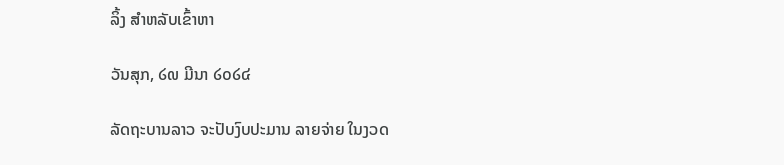ລິ້ງ ສຳຫລັບເຂົ້າຫາ

ວັນສຸກ, ໒໙ ມີນາ ໒໐໒໔

ລັດຖະບານລາວ ຈະປັບງົບປະມານ ລາຍຈ່າຍ ໃນງວດ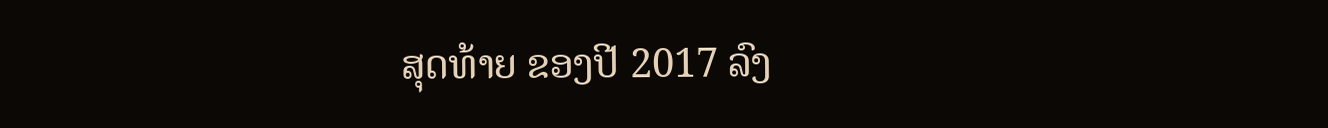ສຸດທ້າຍ ຂອງປີ 2017 ລົງ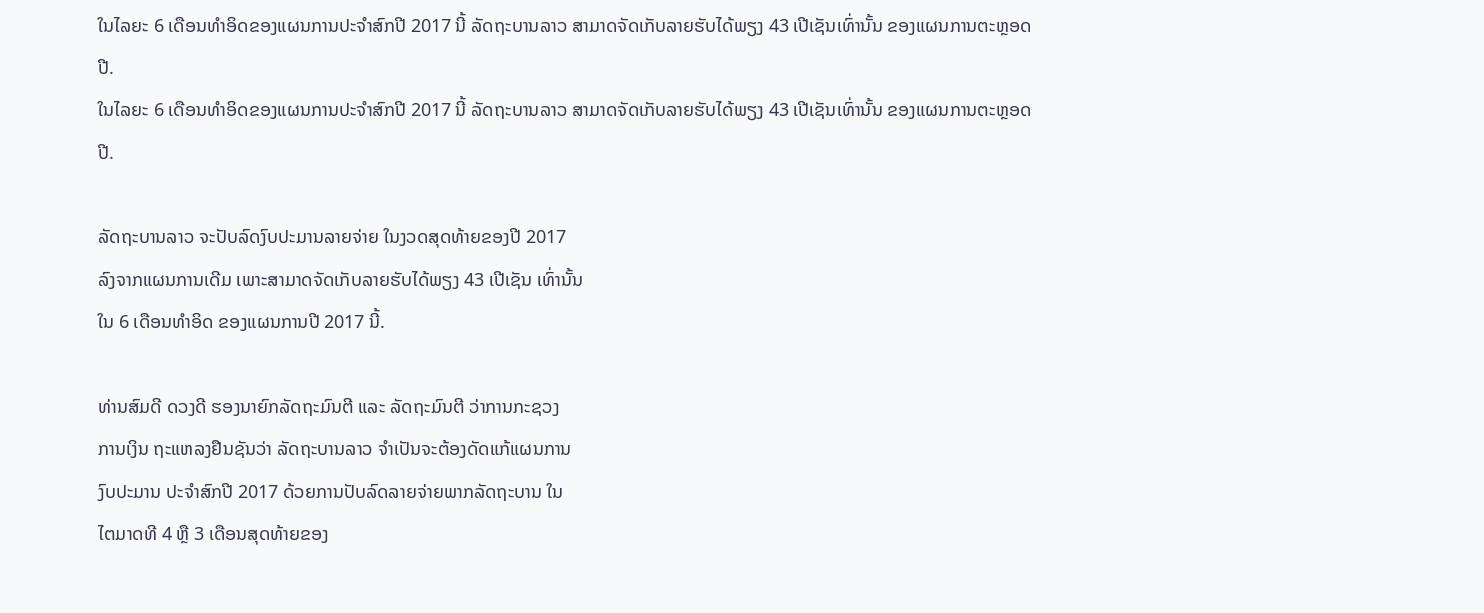ໃນໄລຍະ 6 ເດືອນທຳອິດຂອງແຜນການປະຈຳສົກປີ 2017 ນີ້ ລັດຖະບານລາວ ສາມາດຈັດເກັບລາຍຮັບໄດ້ພຽງ 43 ເປີເຊັນເທົ່ານັ້ນ ຂອງແຜນການຕະຫຼອດປີ.
ໃນໄລຍະ 6 ເດືອນທຳອິດຂອງແຜນການປະຈຳສົກປີ 2017 ນີ້ ລັດຖະບານລາວ ສາມາດຈັດເກັບລາຍຮັບໄດ້ພຽງ 43 ເປີເຊັນເທົ່ານັ້ນ ຂອງແຜນການຕະຫຼອດປີ.

ລັດຖະບານລາວ ຈະປັບລົດງົບປະມານລາຍຈ່າຍ ໃນງວດສຸດທ້າຍຂອງປີ 2017
ລົງຈາກແຜນການເດີມ ເພາະສາມາດຈັດເກັບລາຍຮັບໄດ້ພຽງ 43 ເປີເຊັນ ເທົ່ານັ້ນ
ໃນ 6 ເດືອນທຳອິດ ຂອງແຜນການປີ 2017 ນີ້.

ທ່ານສົມດີ ດວງດີ ຮອງນາຍົກລັດຖະມົນຕີ ແລະ ລັດຖະມົນຕີ ວ່າການກະຊວງ
ການເງິນ ຖະແຫລງຢືນຊັນວ່າ ລັດຖະບານລາວ ຈຳເປັນຈະຕ້ອງດັດແກ້ແຜນການ
ງົບປະມານ ປະຈຳສົກປີ 2017 ດ້ວຍການປັບລົດລາຍຈ່າຍພາກລັດຖະບານ ໃນ
ໄຕມາດທີ 4 ຫຼື 3 ເດືອນສຸດທ້າຍຂອງ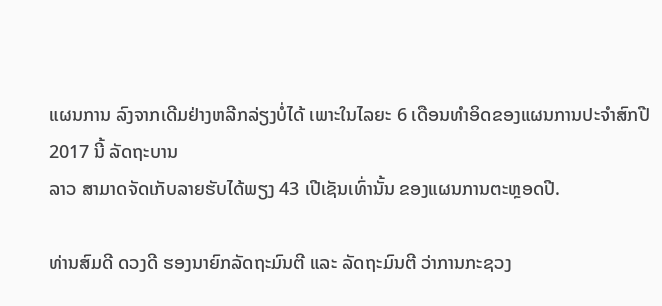ແຜນການ ລົງຈາກເດີມຢ່າງຫລີກລ່ຽງບໍ່ໄດ້ ເພາະໃນໄລຍະ 6 ເດືອນທຳອິດຂອງແຜນການປະຈຳສົກປີ 2017 ນີ້ ລັດຖະບານ
ລາວ ສາມາດຈັດເກັບລາຍຮັບໄດ້ພຽງ 43 ເປີເຊັນເທົ່ານັ້ນ ຂອງແຜນການຕະຫຼອດປີ.

ທ່ານສົມດີ ດວງດີ ຮອງນາຍົກລັດຖະມົນຕີ ແລະ ລັດຖະມົນຕີ ວ່າການກະຊວງ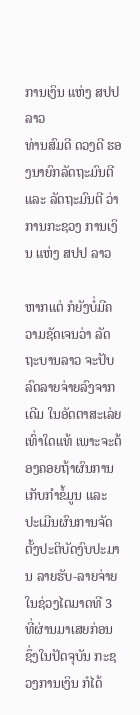ການເງິນ ແຫ່ງ ສປປ ລາວ
ທ່ານສົມດີ ດວງດີ ຮອງນາຍົກລັດຖະມົນຕີ ແລະ ລັດຖະມົນຕີ ວ່າການກະຊວງ ການເງິນ ແຫ່ງ ສປປ ລາວ

ຫາກແຕ່ ກໍຍັງບໍ່ມີຄວາມຊັດເຈນວ່າ ລັດຖະບານລາວ ຈະປັບລົດລາຍຈ່າຍລົງຈາກ
ເດີມ ໃນອັດຕາສະເລ່ຍເທົ່າໃດແທ້ ເພາະຈະຕ້ອງຄອຍຖ້າຜົນການເກັບກຳຂໍ້ມູນ ແລະ
ປະເມີນຜົນການຈັດຕັ້ງປະຕິບັດງົບປະມານ ລາຍຮັບ-ລາຍຈ່າຍ ໃນຊ່ວງໄຕມາດທີ 3
ທີ່ຜ່ານມາເສຍກ່ອນ ຊຶ່ງໃນປັດຈຸບັນ ກະຊວງການເງິນ ກໍໄດ້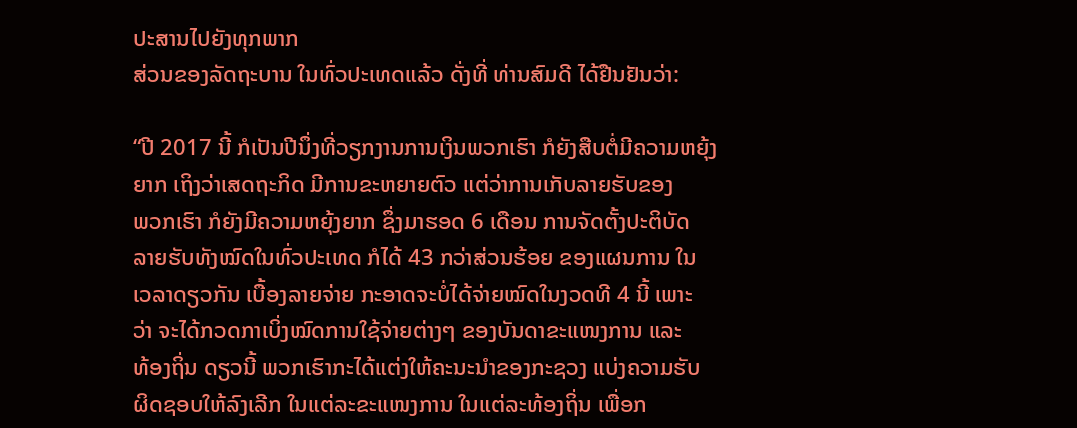ປະສານໄປຍັງທຸກພາກ
ສ່ວນຂອງລັດຖະບານ ໃນທົ່ວປະເທດແລ້ວ ດັ່ງທີ່ ທ່ານສົມດີ ໄດ້ຢືນຢັນວ່າ:

“ປີ 2017 ນີ້ ກໍເປັນປີນຶ່ງທີ່ວຽກງານການເງິນພວກເຮົາ ກໍຍັງສືບຕໍ່ມີຄວາມຫຍຸ້ງ
ຍາກ ເຖິງວ່າເສດຖະກິດ ມີການຂະຫຍາຍຕົວ ແຕ່ວ່າການເກັບລາຍຮັບຂອງ
ພວກເຮົາ ກໍຍັງມີຄວາມຫຍຸ້ງຍາກ ຊຶ່ງມາຮອດ 6 ເດືອນ ການຈັດຕັ້ງປະຕິບັດ
ລາຍຮັບທັງໝົດໃນທົ່ວປະເທດ ກໍໄດ້ 43 ກວ່າສ່ວນຮ້ອຍ ຂອງແຜນການ ໃນ
ເວລາດຽວກັນ ເບື້ອງລາຍຈ່າຍ ກະອາດຈະບໍ່ໄດ້ຈ່າຍໝົດໃນງວດທີ 4 ນີ້ ເພາະ
ວ່າ ຈະໄດ້ກວດກາເບິ່ງໝົດການໃຊ້ຈ່າຍຕ່າງໆ ຂອງບັນດາຂະແໜງການ ແລະ
ທ້ອງຖິ່ນ ດຽວນີ້ ພວກເຮົາກະໄດ້ແຕ່ງໃຫ້ຄະນະນຳຂອງກະຊວງ ແບ່ງຄວາມຮັບ
ຜິດຊອບໃຫ້ລົງເລີກ ໃນແຕ່ລະຂະແໜງການ ໃນແຕ່ລະທ້ອງຖິ່ນ ເພື່ອກ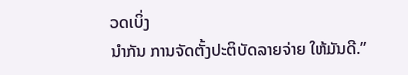ວດເບິ່ງ
ນຳກັນ ການຈັດຕັ້ງປະຕິບັດລາຍຈ່າຍ ໃຫ້ມັນດີ.”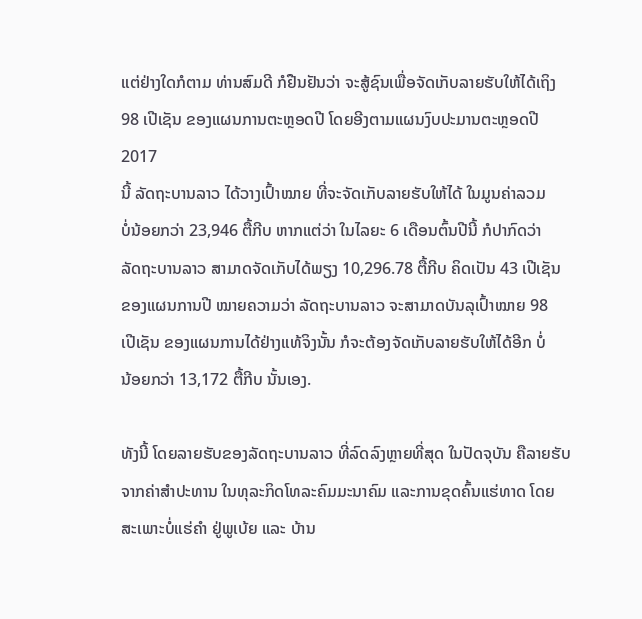ແຕ່ຢ່າງໃດກໍຕາມ ທ່ານສົມດີ ກໍຢືນຢັນວ່າ ຈະສູ້ຊົນເພື່ອຈັດເກັບລາຍຮັບໃຫ້ໄດ້ເຖິງ
98 ເປີເຊັນ ຂອງແຜນການຕະຫຼອດປີ ໂດຍອີງຕາມແຜນງົບປະມານຕະຫຼອດປີ 2017
ນີ້ ລັດຖະບານລາວ ໄດ້ວາງເປົ້າໝາຍ ທີ່ຈະຈັດເກັບລາຍຮັບໃຫ້ໄດ້ ໃນມູນຄ່າລວມ
ບໍ່ນ້ອຍກວ່າ 23,946 ຕື້ກີບ ຫາກແຕ່ວ່າ ໃນໄລຍະ 6 ເດືອນຕົ້ນປີນີ້ ກໍປາກົດວ່າ
ລັດຖະບານລາວ ສາມາດຈັດເກັບໄດ້ພຽງ 10,296.78 ຕື້ກີບ ຄິດເປັນ 43 ເປີເຊັນ
ຂອງແຜນການປີ ໝາຍຄວາມວ່າ ລັດຖະບານລາວ ຈະສາມາດບັນລຸເປົ້າໝາຍ 98
ເປີເຊັນ ຂອງແຜນການໄດ້ຢ່າງແທ້ຈິງນັ້ນ ກໍຈະຕ້ອງຈັດເກັບລາຍຮັບໃຫ້ໄດ້ອີກ ບໍ່
ນ້ອຍກວ່າ 13,172 ຕື້ກີບ ນັ້ນເອງ.

ທັງນີ້ ໂດຍລາຍຮັບຂອງລັດຖະບານລາວ ທີ່ລົດລົງຫຼາຍທີ່ສຸດ ໃນປັດຈຸບັນ ຄືລາຍຮັບ
ຈາກຄ່າສຳປະທານ ໃນທຸລະກິດໂທລະຄົມມະນາຄົມ ແລະການຂຸດຄົ້ນແຮ່ທາດ ໂດຍ
ສະເພາະບໍ່ແຮ່ຄຳ ຢູ່ພູເບ້ຍ ແລະ ບ້ານ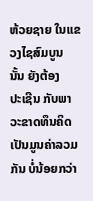ຫ້ວຍຊາຍ ໃນແຂວງໄຊສົມບູນ ນັ້ນ ຍັງຕ້ອງ
ປະເຊີນ ກັບພາວະຂາດທຶນຄິດເປັນມູນຄ່າລວມກັນ ບໍ່ນ້ອຍກວ່າ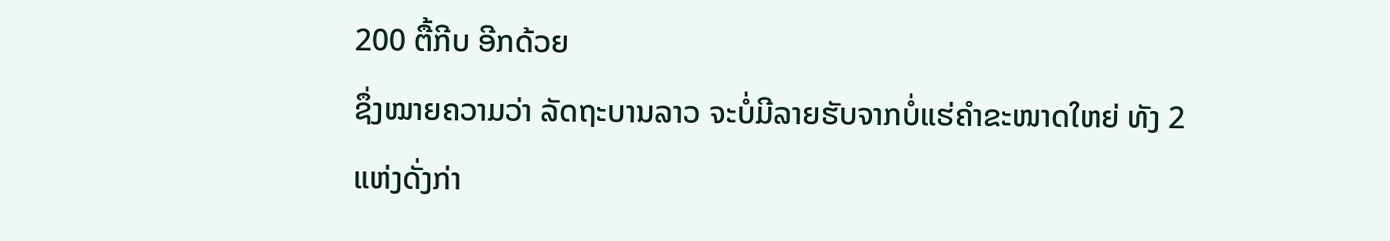200 ຕື້ກີບ ອີກດ້ວຍ
ຊຶ່ງໝາຍຄວາມວ່າ ລັດຖະບານລາວ ຈະບໍ່ມີລາຍຮັບຈາກບໍ່ແຮ່ຄຳຂະໜາດໃຫຍ່ ທັງ 2
ແຫ່ງດັ່ງກ່າ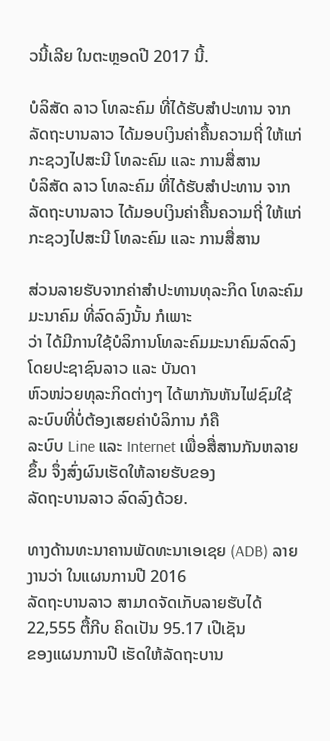ວນີ້ເລີຍ ໃນຕະຫຼອດປີ 2017 ນີ້.

ບໍລິສັດ ລາວ ໂທລະຄົມ ທີ່ໄດ້ຮັບສຳປະທານ ຈາກລັດຖະບານລາວ ໄດ້ມອບເງິນຄ່າຄື້ນຄວາມຖີ່ ໃຫ້ແກ່ ກະຊວງໄປສະນີ ໂທລະຄົມ ແລະ ການສື່ສານ
ບໍລິສັດ ລາວ ໂທລະຄົມ ທີ່ໄດ້ຮັບສຳປະທານ ຈາກລັດຖະບານລາວ ໄດ້ມອບເງິນຄ່າຄື້ນຄວາມຖີ່ ໃຫ້ແກ່ ກະຊວງໄປສະນີ ໂທລະຄົມ ແລະ ການສື່ສານ

ສ່ວນລາຍຮັບຈາກຄ່າສຳປະທານທຸລະກິດ ໂທລະຄົມມະນາຄົມ ທີ່ລົດລົງນັ້ນ ກໍເພາະ
ວ່າ ໄດ້ມີການໃຊ້ບໍລິການໂທລະຄົມມະນາຄົມລົດລົງ ໂດຍປະຊາຊົນລາວ ແລະ ບັນດາ
ຫົວໜ່ວຍທຸລະກິດຕ່າງໆ ໄດ້ພາກັນຫັນໄຟຊົມໃຊ້ລະບົບທີ່ບໍ່ຕ້ອງເສຍຄ່າບໍລິການ ກໍຄື
ລະບົບ Line ແລະ Internet ເພື່ອສື່ສານກັນຫລາຍຂຶ້ນ ຈຶ່ງສົ່ງຜົນເຮັດໃຫ້ລາຍຮັບຂອງ
ລັດຖະບານລາວ ລົດລົງດ້ວຍ.

ທາງດ້ານທະນາຄານພັດທະນາເອເຊຍ (ADB) ລາຍງານວ່າ ໃນແຜນການປີ 2016
ລັດຖະບານລາວ ສາມາດຈັດເກັບລາຍຮັບໄດ້ 22,555 ຕື້ກີບ ຄິດເປັນ 95.17 ເປີເຊັນ
ຂອງແຜນການປີ ເຮັດໃຫ້ລັດຖະບານ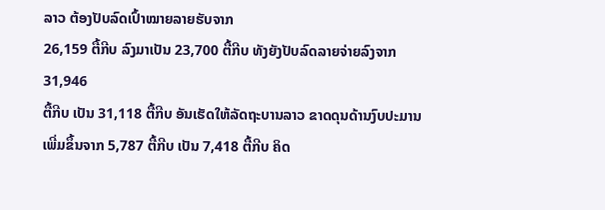ລາວ ຕ້ອງປັບລົດເປົ້າໝາຍລາຍຮັບຈາກ
26,159 ຕື້ກີບ ລົງມາເປັນ 23,700 ຕື້ກີບ ທັງຍັງປັບລົດລາຍຈ່າຍລົງຈາກ 31,946
ຕື້ກີບ ເປັນ 31,118 ຕື້ກີບ ອັນເຮັດໃຫ້ລັດຖະບານລາວ ຂາດດຸນດ້ານງົບປະມານ
ເພີ່ມຂຶ້ນຈາກ 5,787 ຕື້ກີບ ເປັນ 7,418 ຕື້ກີບ ຄິດ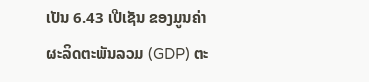ເປັນ 6.43 ເປີເຊັນ ຂອງມູນຄ່າ
ຜະລິດຕະພັນລວມ (GDP) ຕະ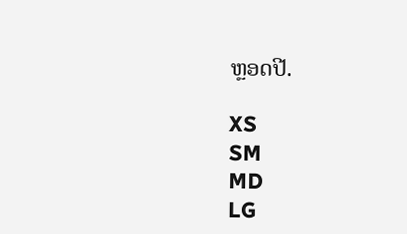ຫຼອດປີ.

XS
SM
MD
LG